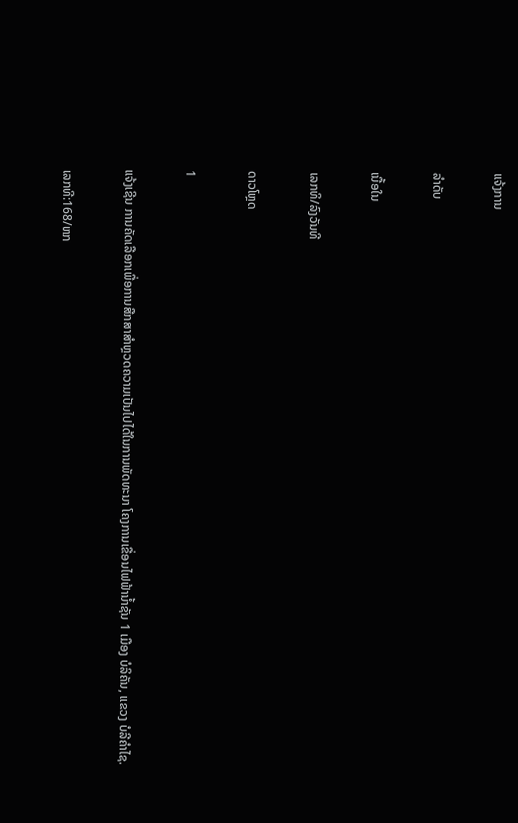ແຈ້ງການ

ລຳດັບ

ເນື້ອໃນ

ເລກທິ/ລົງວັນທີ

ດາວໂຫຼດ

1

ແຈ້ງເຊີນ ການຄັດເລືອກເພື່ອການສືກສາສຳຫຼວດຄວາມເປັນໄປໄດ້ໃນການພັດທະນາ ໂຄງການເຂື່ອນໄຟຟ້ານ້ຳຊັນ 1 ເມືອງ ບໍລິຄັນ, ແຂວງ ບໍລີຄຳໄຊ.

ເລກທີ:168/ຫກ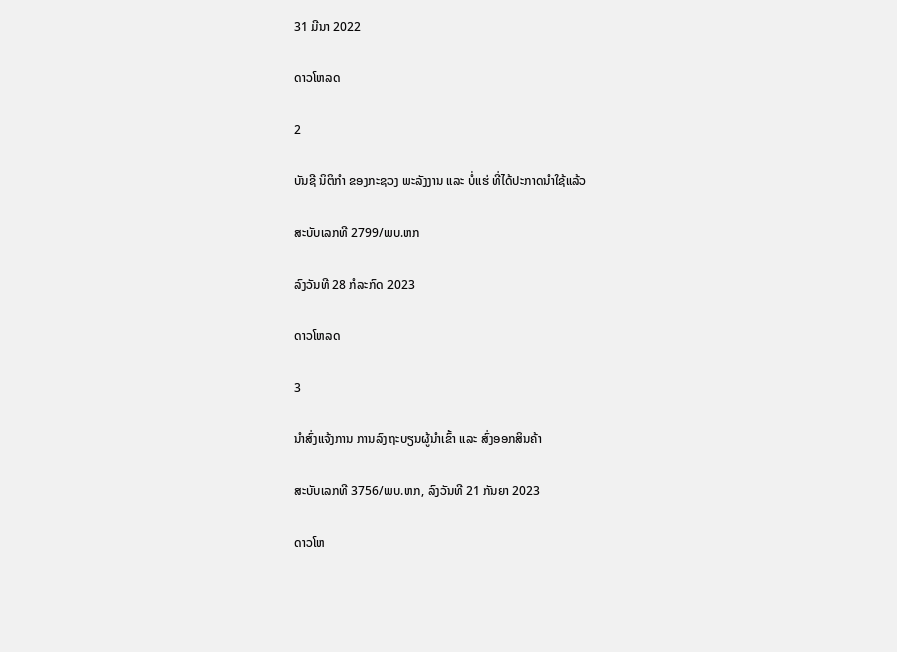31 ມີນາ 2022

ດາວໂຫລດ

2

ບັນຊີ ນິຕິກຳ ຂອງກະຊວງ ພະລັງງານ ແລະ ບໍ່ແຮ່ ທີ່ໄດ້ປະກາດນຳໃຊ້ແລ້ວ

ສະບັບເລກທີ 2799/ພບ.ຫກ

ລົງວັນທີ 28 ກໍລະກົດ 2023

ດາວໂຫລດ

3

ນຳສົ່ງແຈ້ງການ ການລົງຖະບຽນຜູ້ນຳເຂົ້າ ແລະ ສົ່ງອອກສິນຄ້າ

ສະບັບເລກທີ 3756/ພບ.ຫກ, ລົງວັນທີ 21 ກັນຍາ 2023

ດາວໂຫ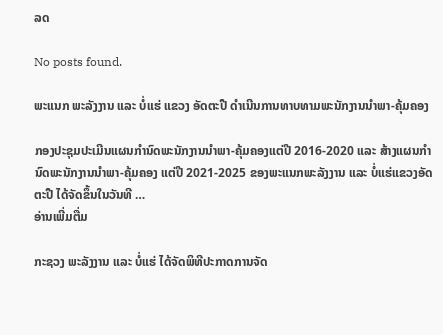ລດ

No posts found.

ພະແນກ ພະລັງງານ ແລະ ບໍ່ແຮ່ ແຂວງ ອັດຕະປື ດຳເນີນການທາບທາມພະນັກງານນໍາພາ-ຄຸ້ມຄອງ

ກອງປະຊຸມປະເມີນແຜນກໍານົດພະນັກງານນໍາພາ-ຄຸ້ມຄອງແຕ່ປີ 2016-2020 ແລະ ສ້າງແຜນກໍານົດພະນັກງານນໍາພາ-ຄຸ້ມຄອງ ແຕ່ປີ 2021-2025 ຂອງພະແນກພະລັງງານ ແລະ ບໍ່ແຮ່ແຂວງອັດຕະປື ໄດ້ຈັດຂຶ້ນໃນວັນທີ …
ອ່ານເພີ່ມຕື່ມ

ກະຊວງ ພະລັງງານ ແລະ ບໍ່ແຮ່ ໄດ້ຈັດພິທີປະກາດການຈັດ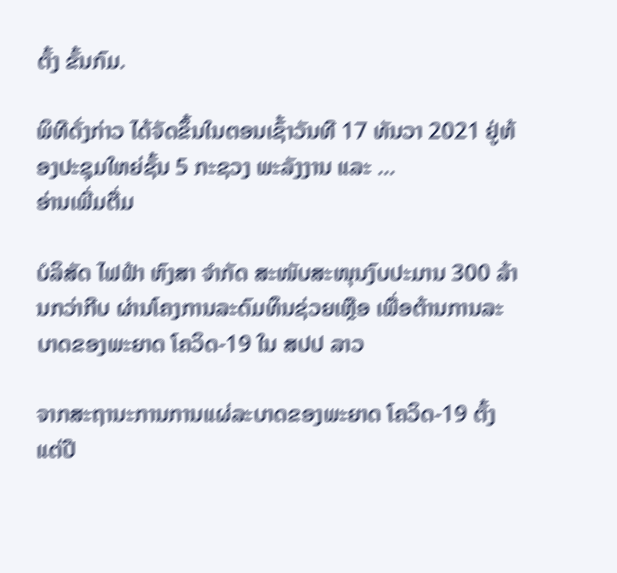ຕັ້ງ ຂັ້ນກົມ.

ພິທີດັ່ງກ່າວ ໄດ້ຈັດຂຶ້ນໃນຕອນເຊົ້າວັນທີ 17 ທັນວາ 2021 ຢູ່ຫ້ອງປະຊຸມໃຫຍ່ຊັ້ນ 5 ກະຊວງ ພະລັງງານ ແລະ …
ອ່ານເພີ່ມຕື່ມ

ບໍລິສັດ ໄຟຟ້າ ຫົງສາ ຈໍາກັດ ສະໜັບສະໜຸນງົບປະມານ 300 ລ້ານກວ່າກີບ ຜ່ານໂຄງການລະດົມທຶນຊ່ວຍເຫຼືອ ເພື່ອຕ້ານການລະບາດຂອງພະຍາດ ໂຄວິດ-19 ໃນ ສປປ ລາວ

ຈາກສະຖານະການການແຜ່ລະບາດຂອງພະຍາດ ໂຄວິດ-19 ຕັ້ງແຕ່ປີ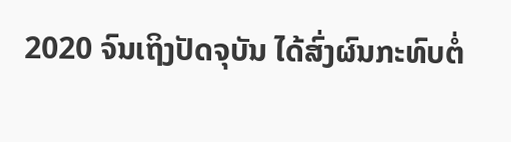2020 ຈົນເຖິງປັດຈຸບັນ ໄດ້ສົ່ງຜົນກະທົບຕໍ່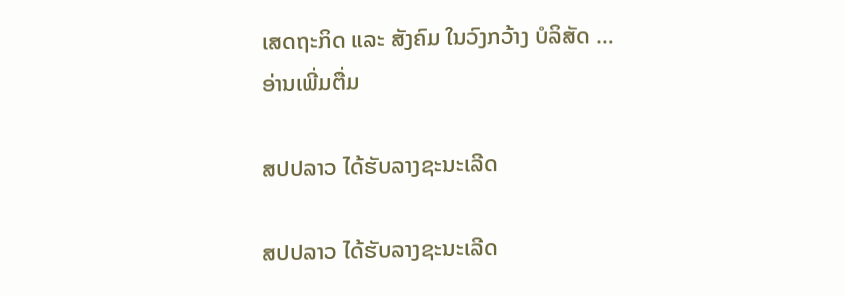ເສດຖະກິດ ແລະ ສັງຄົມ ໃນວົງກວ້າງ ບໍລິສັດ …
ອ່ານເພີ່ມຕື່ມ

ສປປລາວ ໄດ້ຮັບລາງຊະນະເລີດ

ສປປລາວ ໄດ້ຮັບລາງຊະນະເລີດ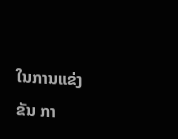ໃນການແຂ່ງຂັນ ກາ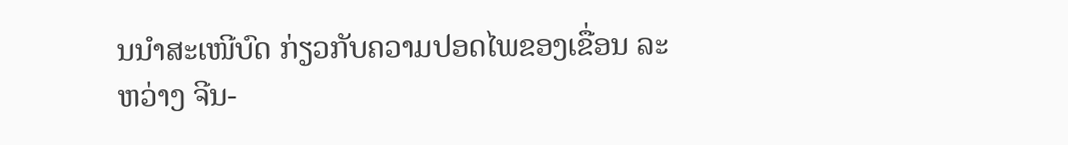ນນຳສະເໜີບົດ ກ່ຽວກັບຄວາມປອດໄພຂອງເຂື່ອນ ລະຫວ່າງ ຈີນ-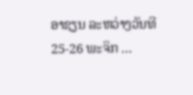ອາຊຽນ ລະຫວ່າງວັນທີ 25-26 ພະຈິກ …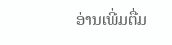ອ່ານເພີ່ມຕື່ມ